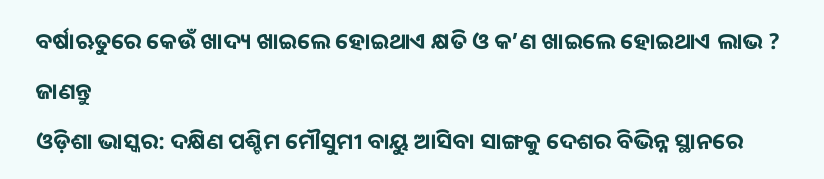ବର୍ଷାଋତୁରେ କେଉଁ ଖାଦ୍ୟ ଖାଇଲେ ହୋଇଥାଏ କ୍ଷତି ଓ କ’ଣ ଖାଇଲେ ହୋଇଥାଏ ଲାଭ ? ଜାଣନ୍ତୁ
ଓଡ଼ିଶା ଭାସ୍କର: ଦକ୍ଷିଣ ପଶ୍ଚିମ ମୌସୁମୀ ବାୟୁ ଆସିବା ସାଙ୍ଗକୁ ଦେଶର ବିଭିନ୍ନ ସ୍ଥାନରେ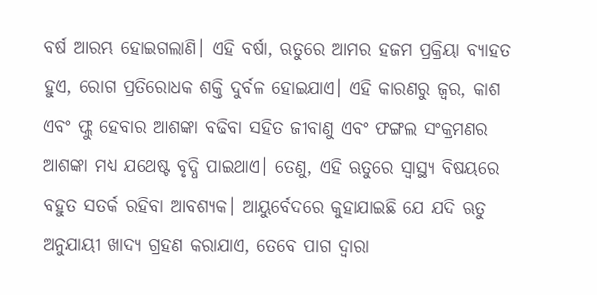ବର୍ଷ ଆରମ୍ଭ ହୋଇଗଲାଣି। ଏହି ବର୍ଷା, ଋତୁରେ ଆମର ହଜମ ପ୍ରକ୍ରିୟା ବ୍ୟାହତ ହୁଏ, ରୋଗ ପ୍ରତିରୋଧକ ଶକ୍ତି ଦୁର୍ବଳ ହୋଇଯାଏ। ଏହି କାରଣରୁ ଜ୍ୱର, କାଶ ଏବଂ ଫ୍ଲୁ ହେବାର ଆଶଙ୍କା ବଢିବା ସହିତ ଜୀବାଣୁ ଏବଂ ଫଙ୍ଗଲ ସଂକ୍ରମଣର ଆଶଙ୍କା ମଧ୍ୟ ଯଥେଷ୍ଟ ବୃଦ୍ଧି ପାଇଥାଏ। ତେଣୁ, ଏହି ଋତୁରେ ସ୍ୱାସ୍ଥ୍ୟ ବିଷୟରେ ବହୁତ ସତର୍କ ରହିବା ଆବଶ୍ୟକ। ଆୟୁର୍ବେଦରେ କୁହାଯାଇଛି ଯେ ଯଦି ଋତୁ ଅନୁଯାୟୀ ଖାଦ୍ୟ ଗ୍ରହଣ କରାଯାଏ, ତେବେ ପାଗ ଦ୍ୱାରା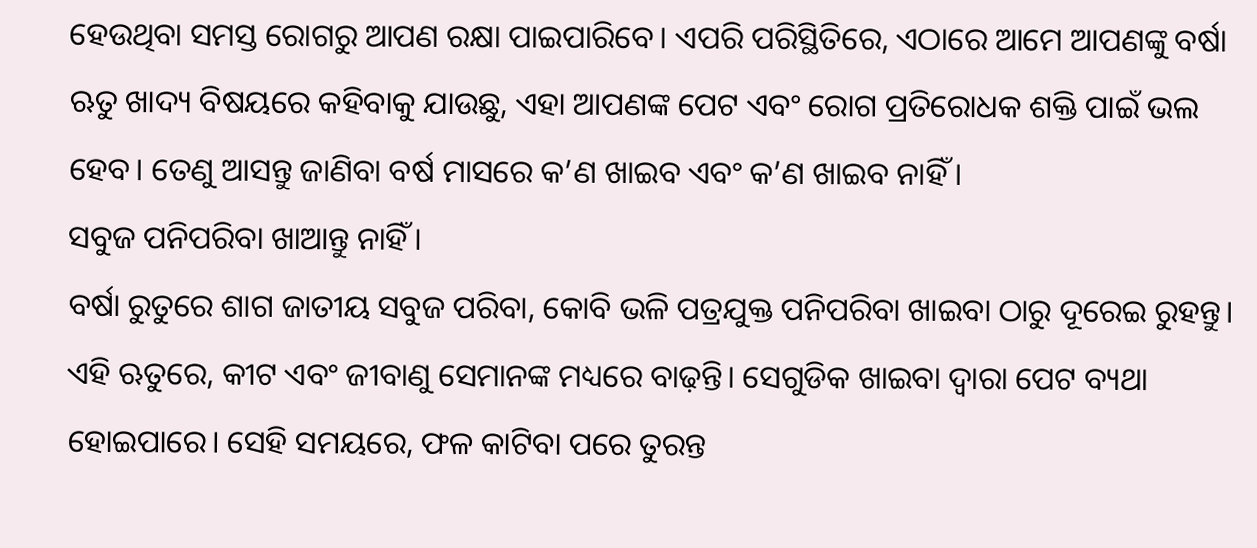ହେଉଥିବା ସମସ୍ତ ରୋଗରୁ ଆପଣ ରକ୍ଷା ପାଇପାରିବେ। ଏପରି ପରିସ୍ଥିତିରେ, ଏଠାରେ ଆମେ ଆପଣଙ୍କୁ ବର୍ଷା ଋତୁ ଖାଦ୍ୟ ବିଷୟରେ କହିବାକୁ ଯାଉଛୁ, ଏହା ଆପଣଙ୍କ ପେଟ ଏବଂ ରୋଗ ପ୍ରତିରୋଧକ ଶକ୍ତି ପାଇଁ ଭଲ ହେବ। ତେଣୁ ଆସନ୍ତୁ ଜାଣିବା ବର୍ଷ ମାସରେ କ’ଣ ଖାଇବ ଏବଂ କ’ଣ ଖାଇବ ନାହିଁ ।
ସବୁଜ ପନିପରିବା ଖାଆନ୍ତୁ ନାହିଁ।
ବର୍ଷା ରୁତୁରେ ଶାଗ ଜାତୀୟ ସବୁଜ ପରିବା, କୋବି ଭଳି ପତ୍ରଯୁକ୍ତ ପନିପରିବା ଖାଇବା ଠାରୁ ଦୂରେଇ ରୁହନ୍ତୁ। ଏହି ଋତୁରେ, କୀଟ ଏବଂ ଜୀବାଣୁ ସେମାନଙ୍କ ମଧ୍ୟରେ ବାଢ଼ନ୍ତି। ସେଗୁଡିକ ଖାଇବା ଦ୍ୱାରା ପେଟ ବ୍ୟଥା ହୋଇପାରେ। ସେହି ସମୟରେ, ଫଳ କାଟିବା ପରେ ତୁରନ୍ତ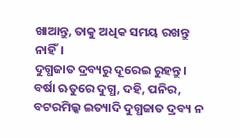ଖାଆନ୍ତୁ, ତାକୁ ଅଧିକ ସମୟ ରଖନ୍ତୁ ନାହିଁ।
ଦୁଗ୍ଧଜାତ ଦ୍ରବ୍ୟରୁ ଦୂରେଇ ରୁହନ୍ତୁ।
ବର୍ଷା ଋତୁରେ ଦୁଗ୍ଧ, ଦହି, ପନିର, ବଟରମିଲ୍କ ଇତ୍ୟାଦି ଦୁଗ୍ଧଜାତ ଦ୍ରବ୍ୟ ନ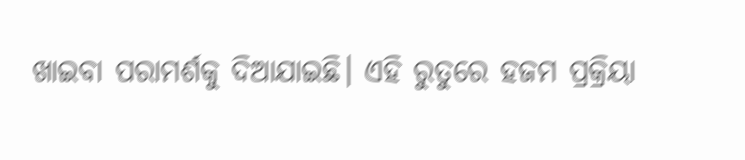ଖାଇବା ପରାମର୍ଶକୁ ଦିଆଯାଇଛି। ଏହି ରୁତୁରେ ହଜମ ପ୍ରକ୍ରିୟା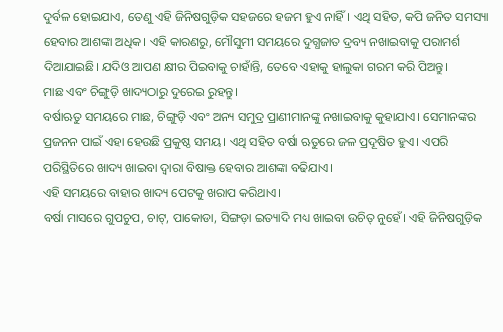ଦୁର୍ବଳ ହୋଇଯାଏ, ତେଣୁ ଏହି ଜିନିଷଗୁଡ଼ିକ ସହଜରେ ହଜମ ହୁଏ ନାହିଁ। ଏଥି ସହିତ, କପି ଜନିତ ସମସ୍ୟା ହେବାର ଆଶଙ୍କା ଅଧିକ। ଏହି କାରଣରୁ, ମୌସୁମୀ ସମୟରେ ଦୁଗ୍ଧଜାତ ଦ୍ରବ୍ୟ ନଖାଇବାକୁ ପରାମର୍ଶ ଦିଆଯାଇଛି। ଯଦିଓ ଆପଣ କ୍ଷୀର ପିଇବାକୁ ଚାହାଁନ୍ତି, ତେବେ ଏହାକୁ ହାଲୁକା ଗରମ କରି ପିଅନ୍ତୁ।
ମାଛ ଏବଂ ଚିଙ୍ଗୁଡ଼ି ଖାଦ୍ୟଠାରୁ ଦୁରେଇ ରୁହନ୍ତୁ।
ବର୍ଷାଋତୁ ସମୟରେ ମାଛ, ଚିଙ୍ଗୁଡ଼ି ଏବଂ ଅନ୍ୟ ସମୁଦ୍ର ପ୍ରାଣୀମାନଙ୍କୁ ନଖାଇବାକୁ କୁହାଯାଏ। ସେମାନଙ୍କର ପ୍ରଜନନ ପାଇଁ ଏହା ହେଉଛି ପ୍ରକୁଷ୍ଠ ସମୟ। ଏଥି ସହିତ ବର୍ଷା ଋତୁରେ ଜଳ ପ୍ରଦୂଷିତ ହୁଏ। ଏପରି ପରିସ୍ଥିତିରେ ଖାଦ୍ୟ ଖାଇବା ଦ୍ୱାରା ବିଷାକ୍ତ ହେବାର ଆଶଙ୍କା ବଢିଯାଏ।
ଏହି ସମୟରେ ବାହାର ଖାଦ୍ୟ ପେଟକୁ ଖରାପ କରିଥାଏ।
ବର୍ଷା ମାସରେ ଗୁପଚୁପ, ଚାଟ୍, ପାକୋଡା, ସିଙ୍ଗଡ଼ା ଇତ୍ୟାଦି ମଧ୍ୟ ଖାଇବା ଉଚିତ୍ ନୁହେଁ। ଏହି ଜିନିଷଗୁଡ଼ିକ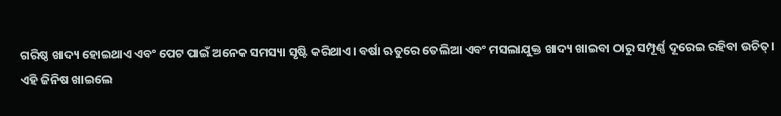ଗରିଷ୍ଠ ଖାଦ୍ୟ ହୋଇଥାଏ ଏବଂ ପେଟ ପାଇଁ ଅନେକ ସମସ୍ୟା ସୃଷ୍ଟି କରିଥାଏ। ବର୍ଷା ଋତୁରେ ତେଲିଆ ଏବଂ ମସଲାଯୁକ୍ତ ଖାଦ୍ୟ ଖାଇବା ଠାରୁ ସମ୍ପୂର୍ଣ୍ଣ ଦୂରେଇ ରହିବା ଉଚିତ୍।
ଏହି ଜିନିଷ ଖାଇଲେ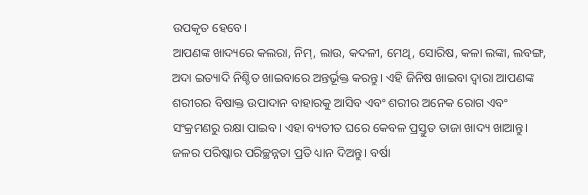ଉପକୃତ ହେବେ।
ଆପଣଙ୍କ ଖାଦ୍ୟରେ କଲରା, ନିମ୍, ଲାଉ, କଦଳୀ, ମେଥି, ସୋରିଷ, କଳା ଲଙ୍କା, ଲବଙ୍ଗ, ଅଦା ଇତ୍ୟାଦି ନିଶ୍ଚିତ ଖାଇବାରେ ଅନ୍ତର୍ଭୂକ୍ତ କରନ୍ତୁ। ଏହି ଜିନିଷ ଖାଇବା ଦ୍ୱାରା ଆପଣଙ୍କ ଶରୀରର ବିଷାକ୍ତ ଉପାଦାନ ବାହାରକୁ ଆସିବ ଏବଂ ଶରୀର ଅନେକ ରୋଗ ଏବଂ ସଂକ୍ରମଣରୁ ରକ୍ଷା ପାଇବ। ଏହା ବ୍ୟତୀତ ଘରେ କେବଳ ପ୍ରସ୍ତୁତ ତାଜା ଖାଦ୍ୟ ଖାଆନ୍ତୁ। ଜଳର ପରିଷ୍କାର ପରିଚ୍ଛନ୍ନତା ପ୍ରତି ଧ୍ୟାନ ଦିଅନ୍ତୁ। ବର୍ଷା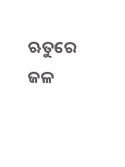ଋତୁରେ ଜଳ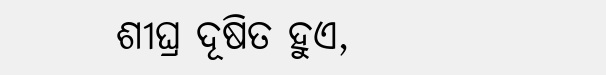ଶୀଘ୍ର ଦୂଷିତ ହୁଏ,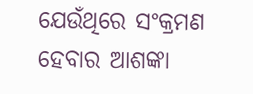ଯେଉଁଥିରେ ସଂକ୍ରମଣ ହେବାର ଆଶଙ୍କା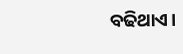ବଢିଥାଏ।